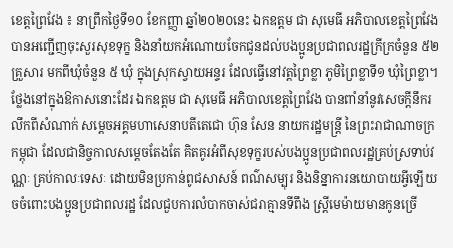ខេត្តព្រៃវែង ៖ នាព្រឹកថ្ងៃទី១០ ខែកញ្ញា ឆ្នាំ២០២០នេះ ឯកឧត្តម ជា សុមេធី អភិបាលខេត្តព្រៃវែងបានអញ្ជើញចុះសួរសុខទុក្ខ និងនាំយកអំណោយចែកជូនដល់បងប្អូនប្រជាពលរដ្ឋក្រីក្រចំនួន ៥២ គ្រួសារ មកពីឃុំចំនួន ៥ ឃុំ ក្នុងស្រុកស្វាយអន្ទរ ដែលធ្វើនៅវត្តព្រៃខ្លា ភូមិព្រៃខ្លាទី១ ឃុំព្រៃខ្លា។
ថ្លែងនៅក្នុងឱកាសនោះដែរ ឯកឧត្តម ជា សុមេធី អភិបាលខេត្តព្រៃវែង បានពាំនាំនូវសេចក្តីនឹករលឹកពីសំណាក់ សម្ដេចអគ្គមហាសេនាបតីតេជោ ហ៊ុន សែន នាយករដ្ឋមន្ត្រី នៃព្រះរាជាណាចក្រកម្ពុជា ដែលជានិច្ចកាលសម្ដេចតែងតែ គិតគូរអំពីសុខទុក្ខរបស់បងប្អូនប្រជាពលរដ្ឋគ្រប់ស្រទាប់វណ្ណៈ គ្រប់កាលៈទេសៈ ដោយមិនប្រកាន់ពូជសាសន៍ ពណ៌សម្បុរ និងនិន្នាការនយោបាយអ្វីឡើយ ចចំពោះបងប្អូនប្រជាពលរដ្ឋ ដែលជួបការលំបាកចាស់ជរាគ្មានទីពឹង ស្ត្រីមេម៉ាយមានកូនច្រើ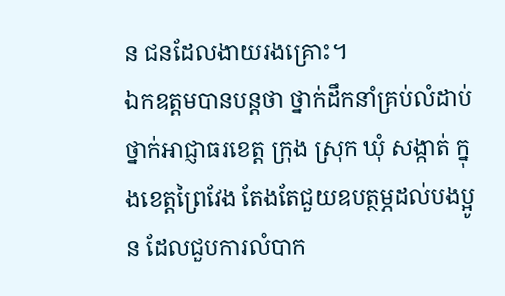ន ជនដែលងាយរងគ្រោះ។
ឯកឧត្តមបានបន្តថា ថ្នាក់ដឹកនាំគ្រប់លំដាប់ថ្នាក់អាជ្ញាធរខេត្ត ក្រុង ស្រុក ឃុំ សង្កាត់ ក្នុងខេត្តព្រៃវែង តែងតែជួយឧបត្ថម្ភដល់បងប្អូន ដែលជួបការលំបាក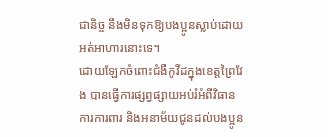ជានិច្ច នឹងមិនទុកឱ្យបងប្អូនស្លាប់ដោយអត់អាហារនោះទេ។
ដោយឡែកចំពោះជំងឺកូវីដក្នុងខេត្តព្រៃវែង បានធ្វើការផ្សព្វផ្សាយអប់រំអំពីវិធានការការពារ និងអនាម័យជូនដល់បងប្អូន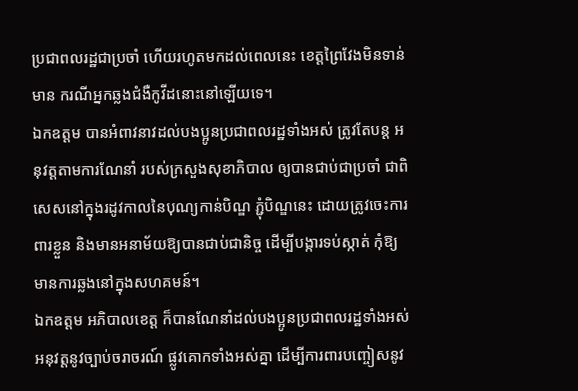ប្រជាពលរដ្ឋជាប្រចាំ ហើយរហូតមកដល់ពេលនេះ ខេត្តព្រៃវែងមិនទាន់មាន ករណីអ្នកឆ្លងជំងឺកូវីដនោះនៅឡើយទេ។
ឯកឧត្តម បានអំពាវនាវដល់បងប្អូនប្រជាពលរដ្ឋទាំងអស់ ត្រូវតែបន្ត អនុវត្តតាមការណែនាំ របស់ក្រសួងសុខាភិបាល ឲ្យបានជាប់ជាប្រចាំ ជាពិសេសនៅក្នុងរដូវកាលនៃបុណ្យកាន់បិណ្ឌ ភ្ជុំបិណ្ឌនេះ ដោយត្រូវចេះការពារខ្លួន និងមានអនាម័យឱ្យបានជាប់ជានិច្ច ដើម្បីបង្ការទប់ស្កាត់ កុំឱ្យមានការឆ្លងនៅក្នុងសហគមន៍។
ឯកឧត្តម អភិបាលខេត្ត ក៏បានណែនាំដល់បងប្អូនប្រជាពលរដ្ឋទាំងអស់ អនុវត្តនូវច្បាប់ចរាចរណ៍ ផ្លូវគោកទាំងអស់គ្នា ដើម្បីការពារបញ្ចៀសនូវ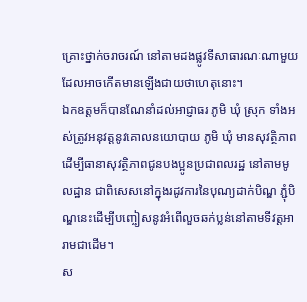គ្រោះថ្នាក់ចរាចរណ៍ នៅតាមដងផ្លូវទីសាធារណៈណាមួយ ដែលអាចកើតមានឡើងជាយថាហេតុនោះ។
ឯកឧត្តមក៏បានណែនាំដល់អាជ្ញាធរ ភូមិ ឃុំ ស្រុក ទាំងអស់ត្រូវអនុវត្តនូវគោលនយោបាយ ភូមិ ឃុំ មានសុវត្ថិភាព ដើម្បីធានាសុវត្ថិភាពជូនបងប្អូនប្រជាពលរដ្ឋ នៅតាមមូលដ្ឋាន ជាពិសេសនៅក្នុងរដូវការនៃបុណ្យដាក់បិណ្ឌ ភ្ជុំបិណ្ឌនេះដើម្បីបញ្ចៀសនូវអំពើលួចឆក់ប្លន់នៅតាមទីវត្តអារាមជាដើម។
ស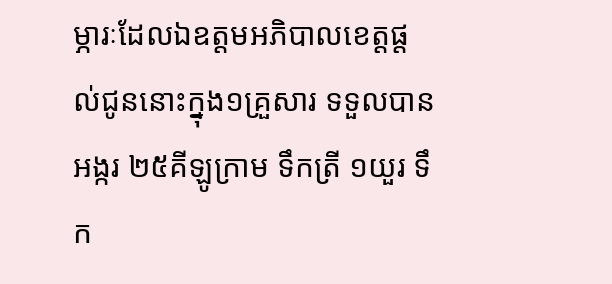ម្ភារៈដែលឯឧត្តមអភិបាលខេត្តផ្ដល់ជូននោះក្នុង១គ្រួសារ ទទួលបាន អង្ករ ២៥គីឡូក្រាម ទឹកត្រី ១យួរ ទឹក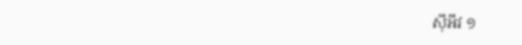ស៊ីអីវ ១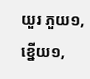យួរ ភួយ១, ខ្នើយ១,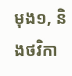មុង១, និងថវិកា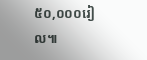៥០,០០០រៀល៕